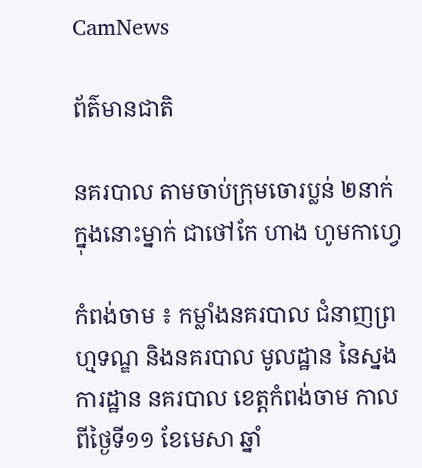CamNews

ព័ត៌មានជាតិ

នគរបាល តាមចាប់ក្រុមចោរប្លន់ ២នាក់ ក្នុងនោះម្នាក់ ជាថៅកែ ហាង ហូមកាហ្វេ

កំពង់ចាម ៖ កម្លាំងនគរបាល ជំនាញព្រហ្មទណ្ឌ និងនគរបាល មូលដ្ឋាន នៃស្នងការដ្ឋាន នគរបាល ខេត្តកំពង់ចាម កាលពីថ្ងៃទី១១ ខែមេសា ឆ្នាំ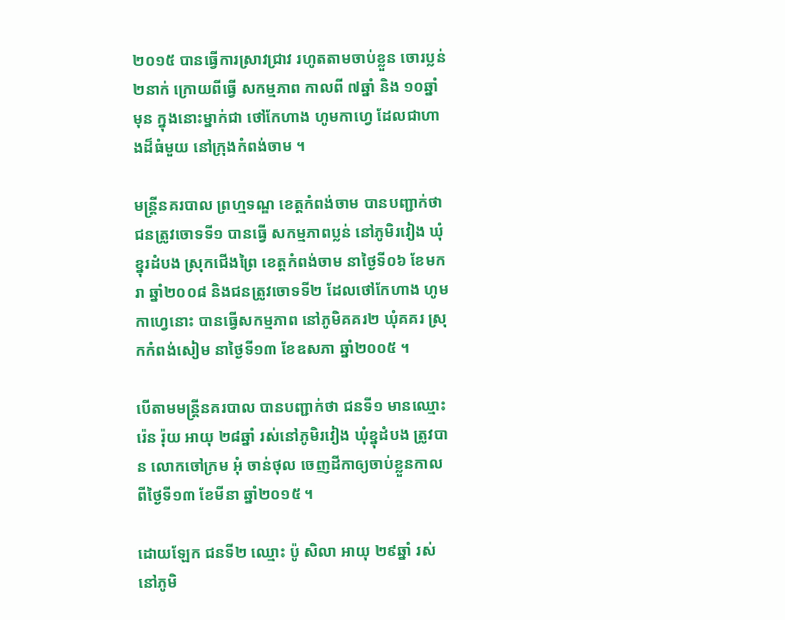២០១៥ បានធ្វើការស្រាវជ្រាវ រហូតតាមចាប់ខ្លួន ចោរប្លន់២នាក់ ក្រោយពីធ្វើ សកម្មភាព កាលពី ៧ឆ្នាំ និង ១០ឆ្នាំមុន ក្នុងនោះម្នាក់ជា ថៅកែហាង ហូមកាហ្វេ ដែលជាហាងដ៏ធំមួយ នៅក្រុងកំពង់ចាម ។

មន្រ្តីនគរបាល ព្រហ្មទណ្ឌ ខេត្តកំពង់ចាម បានបញ្ជាក់ថា ជនត្រូវចោទទី១ បានធ្វើ សកម្មភាពប្លន់ នៅភូមិរវៀង ឃុំខ្នុរដំបង ស្រុកជើងព្រៃ ខេត្តកំពង់ចាម នាថ្ងៃទី០៦ ខែមករា ឆ្នាំ២០០៨ និងជនត្រូវចោទទី២ ដែលថៅកែហាង ហូមកាហ្វេនោះ បានធ្វើសកម្មភាព នៅភូមិគគរ២ ឃុំគគរ ស្រុកកំពង់សៀម នាថ្ងៃទី១៣ ខែឧសភា ឆ្នាំ២០០៥ ។

បើតាមមន្រ្តីនគរបាល បានបញ្ជាក់ថា ជនទី១ មានឈ្មោះ រ៉េន រ៉ុយ អាយុ ២៨ឆ្នាំ រស់នៅភូមិរវៀង ឃុំខ្នុដំបង ត្រូវបាន លោកចៅក្រម អុំ ចាន់ថុល ចេញដីកាឲ្យចាប់ខ្លួនកាលពីថ្ងៃទី១៣ ខែមីនា ឆ្នាំ២០១៥ ។

ដោយឡែក ជនទី២ ឈ្មោះ ប៉ូ សិលា អាយុ ២៩ឆ្នាំ រស់នៅភូមិ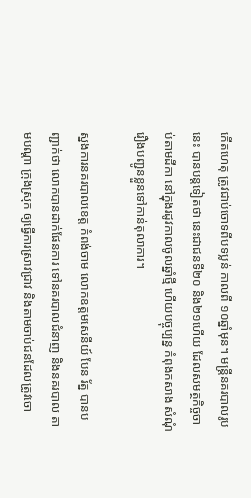កើតហេតុ ត្រូវជាប់ចោទពីបទប្លន់ កាលពី ១០ឆ្នាំមុន។ មន្រ្តីនគរបាលរូបនេះ បានបន្តទៀតថា នេះជាជនទី២០ និង២១ហើយ ដែលសមត្ថកិច្ចចាប់តាមដីកា នៅក្នុងរដូវកាលចូលឆ្នាំថ្មី ហើយបច្ចុប្បន្ន កំពុងកសាង សំណុំរឿងបញ្ជូនខ្លួនទៅកាន់តុលាការ។

ស្នងការនគរបាលខេត្ត កំពង់ចាម លោកឧត្តមសេនីយ៍ បែន រ័ត្ន បានបញ្ជាក់ថា លោកបានដាក់ផែនការ ទៅនគរបាលជំនាញ និងនគរបាល តាមបណ្តា ក្រុងស្រុក ឲ្យធ្វើការស្រាវជ្រាវ និងតាមចាប់ជនដែលត្រូវចោ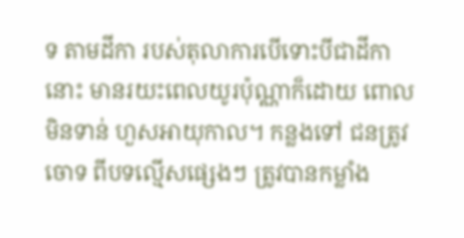ទ តាមដីកា របស់តុលាការបើទោះបីជាដីកានោះ មានរយះពេលយូរប៉ុណ្ណាក៏ដោយ ពោលមិនទាន់ ហួសអាយុកាល។ កន្លងទៅ ជនត្រូវចោទ ពីបទល្មើសផ្សេងៗ ត្រូវបានកម្លាំង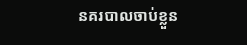នគរបាលចាប់ខ្លួន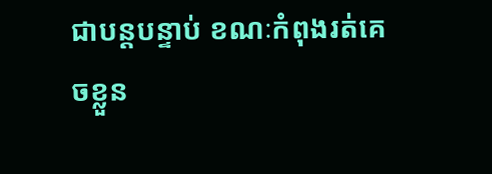ជាបន្តបន្ទាប់ ខណៈកំពុងរត់គេចខ្លួន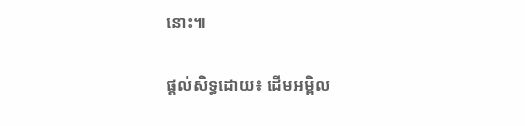នោះ៕

ផ្ដល់សិទ្ធដោយ៖ ដើមអម្ពិល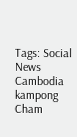Tags: Social News Cambodia kampong Cham